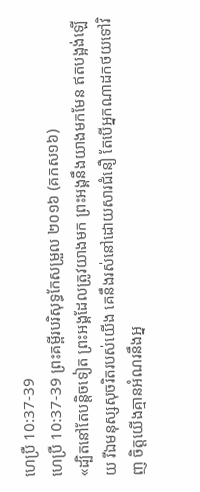ហេប្រឺ 10:37-39
ហេប្រឺ 10:37-39 ព្រះគម្ពីរបរិសុទ្ធកែសម្រួល ២០១៦ (គកស១៦)
«ដ្បិតនៅតែបន្តិចទៀត ព្រះអង្គដែលត្រូវយាងមក ព្រះអង្គនឹងយាងមកមែន ឥតបង្អង់ឡើយ រីឯមនុស្សសុចរិតរបស់យើង គេនឹងរស់នៅដោយសារជំនឿ តែបើអ្នកណាដកថយទៅវិញ ចិត្តយើងគ្មានអំណរនឹងអ្ន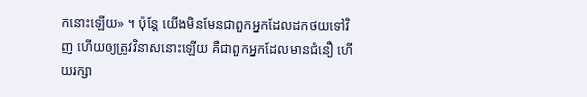កនោះឡើយ» ។ ប៉ុន្ដែ យើងមិនមែនជាពួកអ្នកដែលដកថយទៅវិញ ហើយឲ្យត្រូវវិនាសនោះឡើយ គឺជាពួកអ្នកដែលមានជំនឿ ហើយរក្សា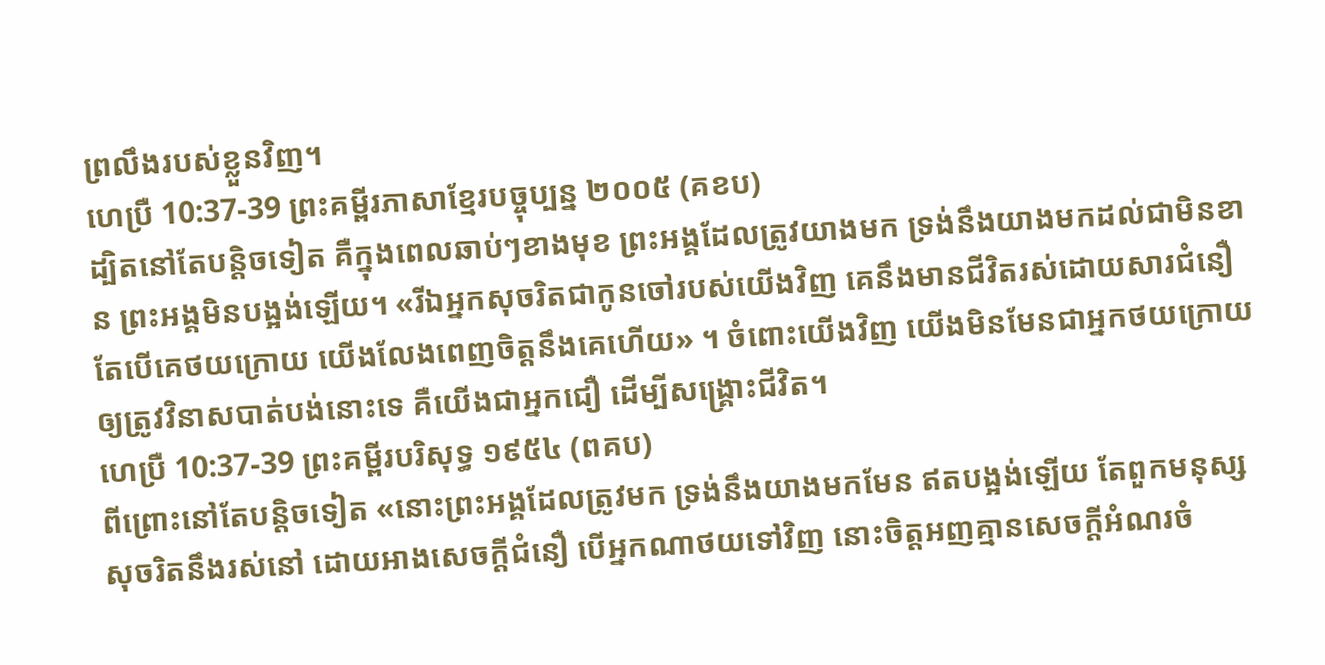ព្រលឹងរបស់ខ្លួនវិញ។
ហេប្រឺ 10:37-39 ព្រះគម្ពីរភាសាខ្មែរបច្ចុប្បន្ន ២០០៥ (គខប)
ដ្បិតនៅតែបន្តិចទៀត គឺក្នុងពេលឆាប់ៗខាងមុខ ព្រះអង្គដែលត្រូវយាងមក ទ្រង់នឹងយាងមកដល់ជាមិនខាន ព្រះអង្គមិនបង្អង់ឡើយ។ «រីឯអ្នកសុចរិតជាកូនចៅរបស់យើងវិញ គេនឹងមានជីវិតរស់ដោយសារជំនឿ តែបើគេថយក្រោយ យើងលែងពេញចិត្តនឹងគេហើយ» ។ ចំពោះយើងវិញ យើងមិនមែនជាអ្នកថយក្រោយឲ្យត្រូវវិនាសបាត់បង់នោះទេ គឺយើងជាអ្នកជឿ ដើម្បីសង្គ្រោះជីវិត។
ហេប្រឺ 10:37-39 ព្រះគម្ពីរបរិសុទ្ធ ១៩៥៤ (ពគប)
ពីព្រោះនៅតែបន្តិចទៀត «នោះព្រះអង្គដែលត្រូវមក ទ្រង់នឹងយាងមកមែន ឥតបង្អង់ឡើយ តែពួកមនុស្សសុចរិតនឹងរស់នៅ ដោយអាងសេចក្ដីជំនឿ បើអ្នកណាថយទៅវិញ នោះចិត្តអញគ្មានសេចក្ដីអំណរចំ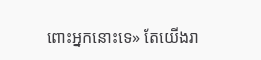ពោះអ្នកនោះទេ» តែយើងរា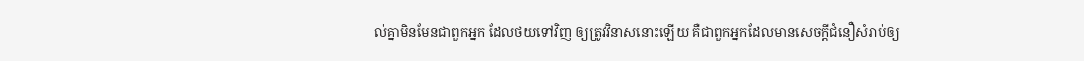ល់គ្នាមិនមែនជាពួកអ្នក ដែលថយទៅវិញ ឲ្យត្រូវវិនាសនោះឡើយ គឺជាពួកអ្នកដែលមានសេចក្ដីជំនឿសំរាប់ឲ្យ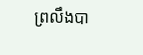ព្រលឹងបា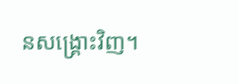នសង្គ្រោះវិញ។